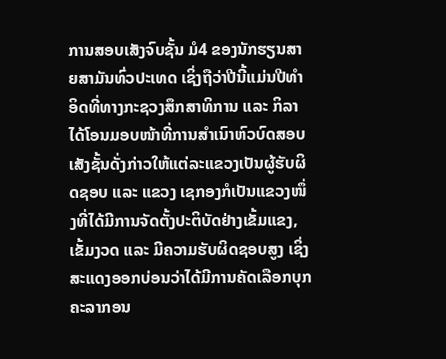ການສອບເສັງຈົບຊັ້ນ ມໍ4 ຂອງນັກຮຽນສາຍສາມັນທົ່ວປະເທດ ເຊິ່ງຖືວ່າປີນີ້ແມ່ນປີທຳອິດທີ່ທາງກະຊວງສຶກສາທິການ ແລະ ກິລາ ໄດ້ໂອນມອບໜ້າທີ່ການສຳເນົາຫົວບົດສອບເສັງຊັ້ນດັ່ງກ່າວໃຫ້ແຕ່ລະແຂວງເປັນຜູ້ຮັບຜິດຊອບ ແລະ ແຂວງ ເຊກອງກໍເປັນແຂວງໜຶ່ງທີ່ໄດ້ມີການຈັດຕັ້ງປະຕິບັດຢ່າງເຂັ້ມແຂງ, ເຂັ້ມງວດ ແລະ ມີຄວາມຮັບຜິດຊອບສູງ ເຊິ່ງສະແດງອອກບ່ອນວ່າໄດ້ມີການຄັດເລືອກບຸກຄະລາກອນ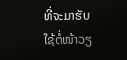ທີ່ຈະມາຮັບໃຊ້ຕໍ່ໜ້າວຽ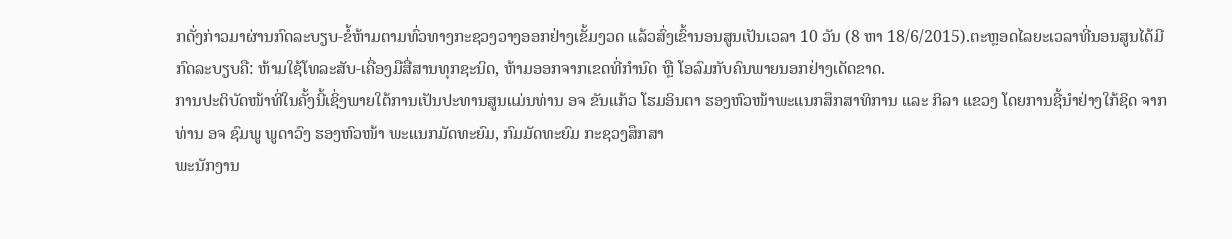ກດັ່ງກ່າວມາຜ່ານກົດລະບຽບ-ຂໍ້ຫ້າມຕາມທົ່ວທາງກະຊວງວາງອອກຢ່າງເຂັ້ມງວດ ແລ້ວສົ່ງເຂົ້ານອນສູນເປັນເວລາ 10 ວັນ (8 ຫາ 18/6/2015).ຕະຫຼອດໄລຍະເວລາທີ່ນອນສູນໄດ້ມີກົດລະບຽບຄື: ຫ້າມໃຊ້ໂທລະສັບ-ເຄື່ອງມືສື່ສານທຸກຊະນິດ, ຫ້າມອອກຈາກເຂດທີ່ກຳນົດ ຫຼື ໂອລົມກັບຄົນພາຍນອກຢ່າງເດັດຂາດ.
ການປະຕິບັດໜ້າທີ່ໃນຄັ້ງນີ້ເຊິ່ງພາຍໃຕ້ການເປັນປະທານສູນແມ່ນທ່ານ ອຈ ຂັນແກ້ວ ໂຮມອິນຕາ ຮອງຫົວໜ້າພະແນກສຶກສາທິການ ແລະ ກິລາ ແຂວງ ໂດຍການຊີ້ນຳຢ່າງໃກ້ຊິດ ຈາກທ່ານ ອຈ ຊົມພູ ພູດາວົງ ຮອງຫົວໜ້າ ພະແນກມັດທະຍົມ, ກົມມັດທະຍົມ ກະຊວງສຶກສາ
ພະນັກງານ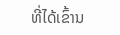ທີ່ໄດ້ເຂົ້ານ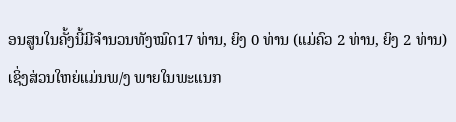ອນສູນໃນຄັ້ງນີ້ມີຈຳນວນທັງໝົດ17 ທ່ານ, ຍິງ 0 ທ່ານ (ແມ່ຄົວ 2 ທ່ານ, ຍິງ 2 ທ່ານ)ເຊິ່ງສ່ວນໃຫຍ່ແມ່ນພ/ງ ພາຍໃນພະແນກ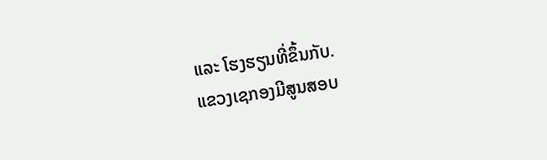ແລະ ໂຮງຮຽນທີ່ຂຶ້ນກັບ.
ແຂວງເຊກອງມີສູນສອບ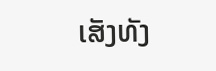ເສັງທັງ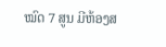ໝົດ 7 ສູນ ມີຫ້ອງສ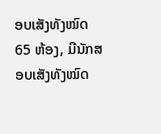ອບເສັງທັງໝົດ 65 ຫ້ອງ, ມີນັກສອບເສັງທັງໝົດ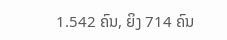1.542 ຄົນ, ຍິງ 714 ຄົນ